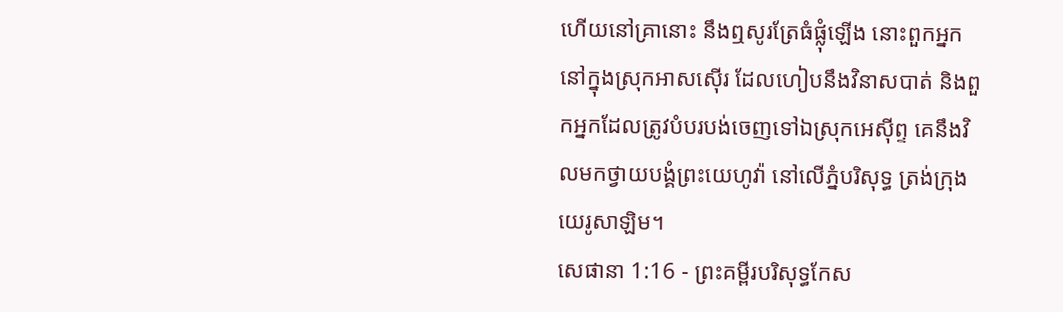ហើយនៅគ្រានោះ នឹងឮសូរត្រែធំផ្លុំឡើង នោះពួកអ្នកនៅក្នុងស្រុកអាសស៊ើរ ដែលហៀបនឹងវិនាសបាត់ និងពួកអ្នកដែលត្រូវបំបរបង់ចេញទៅឯស្រុកអេស៊ីព្ទ គេនឹងវិលមកថ្វាយបង្គំព្រះយេហូវ៉ា នៅលើភ្នំបរិសុទ្ធ ត្រង់ក្រុងយេរូសាឡិម។
សេផានា 1:16 - ព្រះគម្ពីរបរិសុទ្ធកែស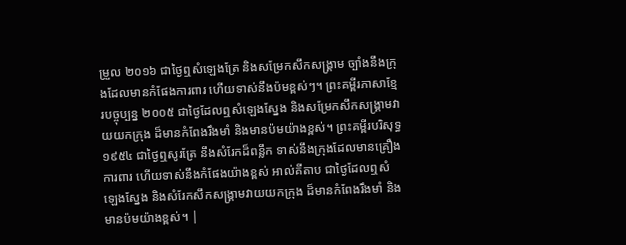ម្រួល ២០១៦ ជាថ្ងៃឮសំឡេងត្រែ និងសម្រែកសឹកសង្គ្រាម ច្បាំងនឹងក្រុងដែលមានកំផែងការពារ ហើយទាស់នឹងប៉មខ្ពស់ៗ។ ព្រះគម្ពីរភាសាខ្មែរបច្ចុប្បន្ន ២០០៥ ជាថ្ងៃដែលឮសំឡេងស្នែង និងសម្រែកសឹកសង្គ្រាមវាយយកក្រុង ដ៏មានកំពែងរឹងមាំ និងមានប៉មយ៉ាងខ្ពស់។ ព្រះគម្ពីរបរិសុទ្ធ ១៩៥៤ ជាថ្ងៃឮសូរត្រែ នឹងសំរែកដ៏ពន្លឹក ទាស់នឹងក្រុងដែលមានគ្រឿងការពារ ហើយទាស់នឹងកំផែងយ៉ាងខ្ពស់ អាល់គីតាប ជាថ្ងៃដែលឮសំឡេងស្នែង និងសំរែកសឹកសង្គ្រាមវាយយកក្រុង ដ៏មានកំពែងរឹងមាំ និងមានប៉មយ៉ាងខ្ពស់។ |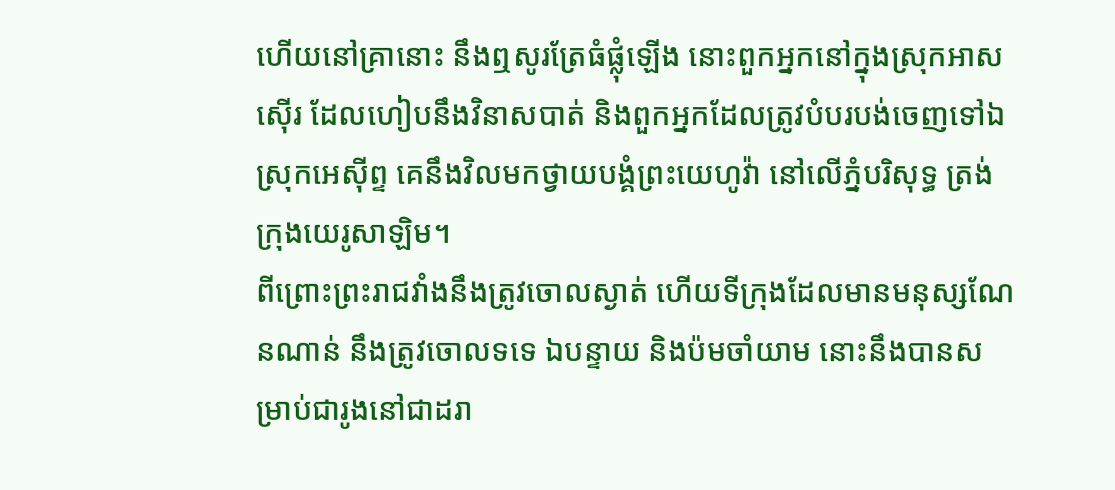ហើយនៅគ្រានោះ នឹងឮសូរត្រែធំផ្លុំឡើង នោះពួកអ្នកនៅក្នុងស្រុកអាសស៊ើរ ដែលហៀបនឹងវិនាសបាត់ និងពួកអ្នកដែលត្រូវបំបរបង់ចេញទៅឯស្រុកអេស៊ីព្ទ គេនឹងវិលមកថ្វាយបង្គំព្រះយេហូវ៉ា នៅលើភ្នំបរិសុទ្ធ ត្រង់ក្រុងយេរូសាឡិម។
ពីព្រោះព្រះរាជវាំងនឹងត្រូវចោលស្ងាត់ ហើយទីក្រុងដែលមានមនុស្សណែនណាន់ នឹងត្រូវចោលទទេ ឯបន្ទាយ និងប៉មចាំយាម នោះនឹងបានសម្រាប់ជារូងនៅជាដរា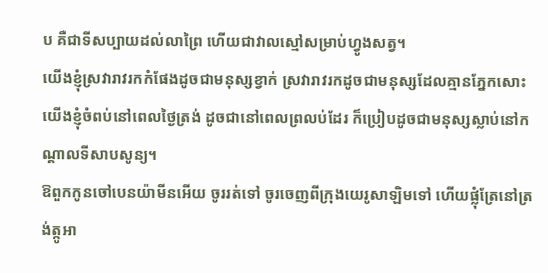ប គឺជាទីសប្បាយដល់លាព្រៃ ហើយជាវាលស្មៅសម្រាប់ហ្វូងសត្វ។
យើងខ្ញុំស្រវារាវរកកំផែងដូចជាមនុស្សខ្វាក់ ស្រវារាវរកដូចជាមនុស្សដែលគ្មានភ្នែកសោះ យើងខ្ញុំចំពប់នៅពេលថ្ងៃត្រង់ ដូចជានៅពេលព្រលប់ដែរ ក៏ប្រៀបដូចជាមនុស្សស្លាប់នៅកណ្ដាលទីសាបសូន្យ។
ឱពួកកូនចៅបេនយ៉ាមីនអើយ ចូររត់ទៅ ចូរចេញពីក្រុងយេរូសាឡិមទៅ ហើយផ្លុំត្រែនៅត្រង់ត្កូអា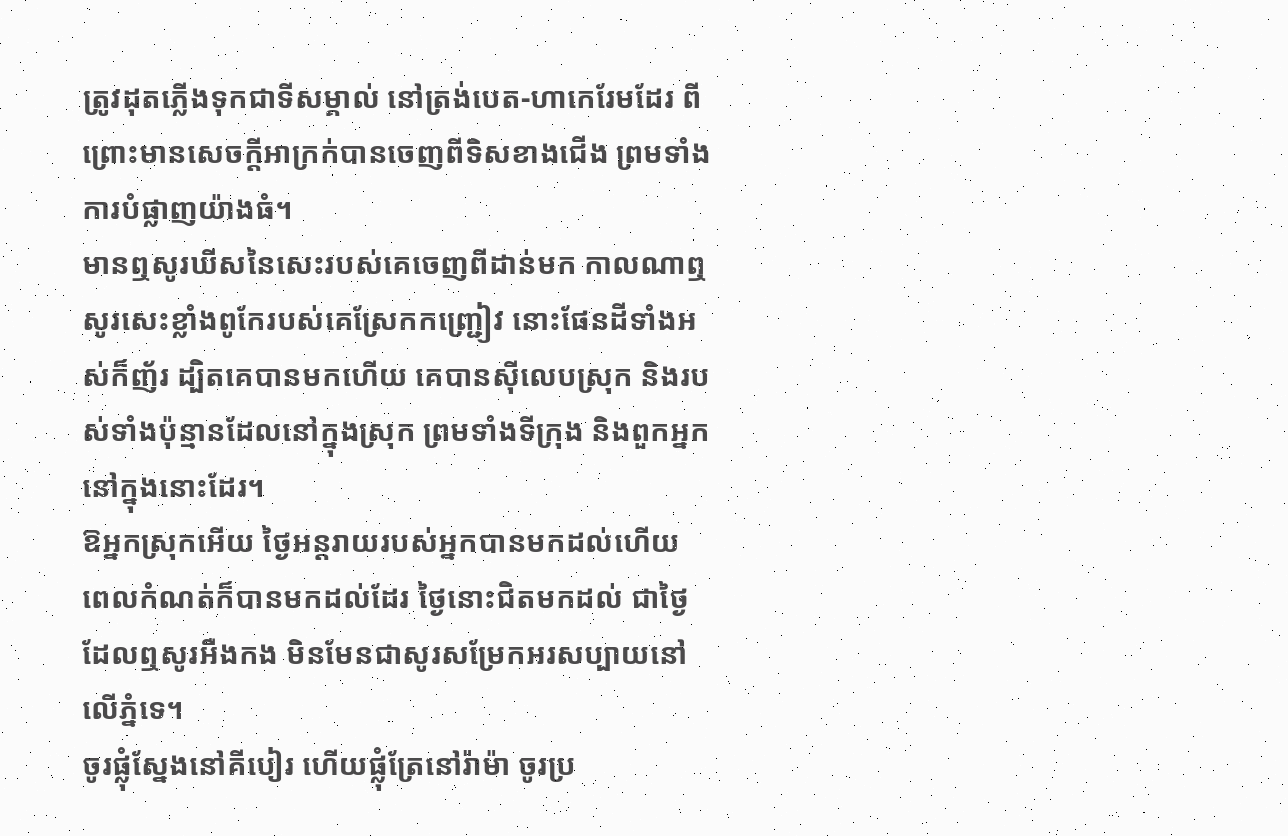ត្រូវដុតភ្លើងទុកជាទីសម្គាល់ នៅត្រង់បេត-ហាកេរែមដែរ ពីព្រោះមានសេចក្ដីអាក្រក់បានចេញពីទិសខាងជើង ព្រមទាំងការបំផ្លាញយ៉ាងធំ។
មានឮសូរឃីសនៃសេះរបស់គេចេញពីដាន់មក កាលណាឮសូរសេះខ្លាំងពូកែរបស់គេស្រែកកញ្ជ្រៀវ នោះផែនដីទាំងអស់ក៏ញ័រ ដ្បិតគេបានមកហើយ គេបានស៊ីលេបស្រុក និងរបស់ទាំងប៉ុន្មានដែលនៅក្នុងស្រុក ព្រមទាំងទីក្រុង និងពួកអ្នកនៅក្នុងនោះដែរ។
ឱអ្នកស្រុកអើយ ថ្ងៃអន្តរាយរបស់អ្នកបានមកដល់ហើយ ពេលកំណត់ក៏បានមកដល់ដែរ ថ្ងៃនោះជិតមកដល់ ជាថ្ងៃដែលឮសូរអឺងកង មិនមែនជាសូរសម្រែកអរសប្បាយនៅលើភ្នំទេ។
ចូរផ្លុំស្នែងនៅគីបៀរ ហើយផ្លុំត្រែនៅរ៉ាម៉ា ចូរប្រ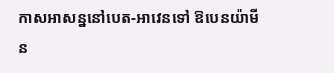កាសអាសន្ននៅបេត-អាវេនទៅ ឱបេនយ៉ាមីន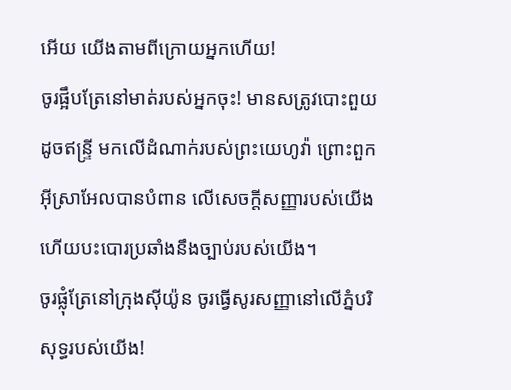អើយ យើងតាមពីក្រោយអ្នកហើយ!
ចូរផ្អឹបត្រែនៅមាត់របស់អ្នកចុះ! មានសត្រូវបោះពួយដូចឥន្ទ្រី មកលើដំណាក់របស់ព្រះយេហូវ៉ា ព្រោះពួកអ៊ីស្រាអែលបានបំពាន លើសេចក្ដីសញ្ញារបស់យើង ហើយបះបោរប្រឆាំងនឹងច្បាប់របស់យើង។
ចូរផ្លុំត្រែនៅក្រុងស៊ីយ៉ូន ចូរធ្វើសូរសញ្ញានៅលើភ្នំបរិសុទ្ធរបស់យើង!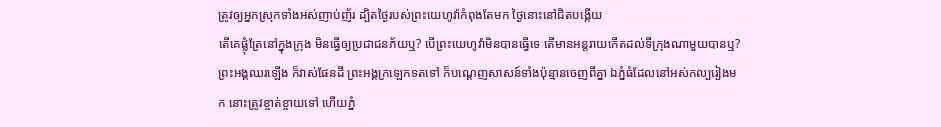ត្រូវឲ្យអ្នកស្រុកទាំងអស់ញាប់ញ័រ ដ្បិតថ្ងៃរបស់ព្រះយេហូវ៉ាកំពុងតែមក ថ្ងៃនោះនៅជិតបង្កើយ
តើគេផ្លុំត្រែនៅក្នុងក្រុង មិនធ្វើឲ្យប្រជាជនភ័យឬ? បើព្រះយេហូវ៉ាមិនបានធ្វើទេ តើមានអន្តរាយកើតដល់ទីក្រុងណាមួយបានឬ?
ព្រះអង្គឈរឡើង ក៏វាស់ផែនដី ព្រះអង្គក្រឡេកទតទៅ ក៏បណ្តេញសាសន៍ទាំងប៉ុន្មានចេញពីគ្នា ឯភ្នំធំដែលនៅអស់កល្បរៀងមក នោះត្រូវខ្ចាត់ខ្ចាយទៅ ហើយភ្នំ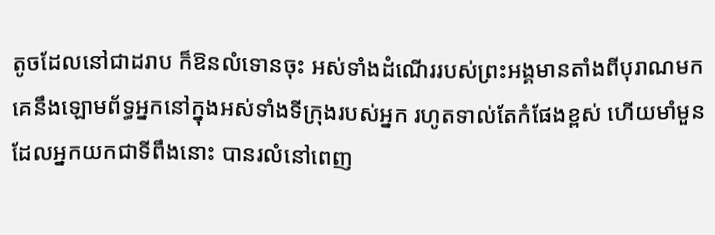តូចដែលនៅជាដរាប ក៏ឱនលំទោនចុះ អស់ទាំងដំណើររបស់ព្រះអង្គមានតាំងពីបុរាណមក
គេនឹងឡោមព័ទ្ធអ្នកនៅក្នុងអស់ទាំងទីក្រុងរបស់អ្នក រហូតទាល់តែកំផែងខ្ពស់ ហើយមាំមួន ដែលអ្នកយកជាទីពឹងនោះ បានរលំនៅពេញ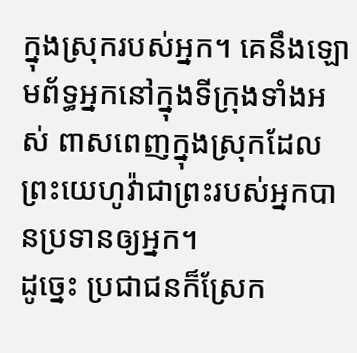ក្នុងស្រុករបស់អ្នក។ គេនឹងឡោមព័ទ្ធអ្នកនៅក្នុងទីក្រុងទាំងអស់ ពាសពេញក្នុងស្រុកដែលព្រះយេហូវ៉ាជាព្រះរបស់អ្នកបានប្រទានឲ្យអ្នក។
ដូច្នេះ ប្រជាជនក៏ស្រែក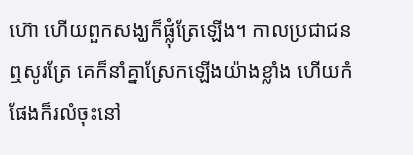ហ៊ោ ហើយពួកសង្ឃក៏ផ្លុំត្រែឡើង។ កាលប្រជាជនឮសូរត្រែ គេក៏នាំគ្នាស្រែកឡើងយ៉ាងខ្លាំង ហើយកំផែងក៏រលំចុះនៅ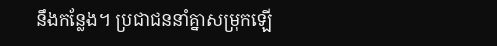នឹងកន្លែង។ ប្រជាជននាំគ្នាសម្រុកឡើ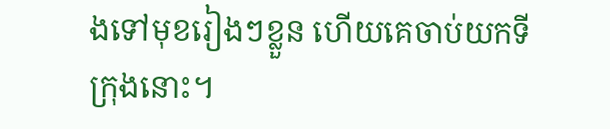ងទៅមុខរៀងៗខ្លួន ហើយគេចាប់យកទីក្រុងនោះ។